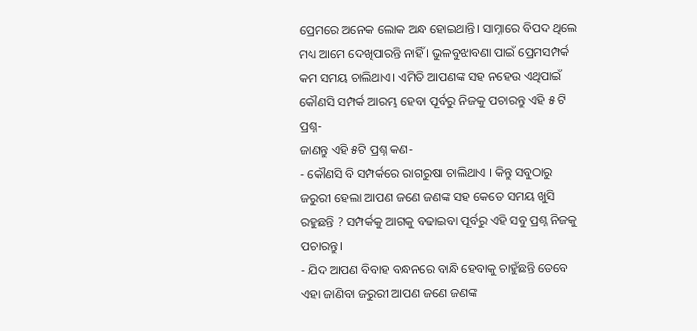ପ୍ରେମରେ ଅନେକ ଲୋକ ଅନ୍ଧ ହୋଇଥାନ୍ତି। ସାମ୍ନାରେ ବିପଦ ଥିଲେ ମଧ୍ୟ ଆମେ ଦେଖିପାରନ୍ତି ନାହିଁ । ଭୁଳବୁଝାବଣା ପାଇଁ ପ୍ରେମସମ୍ପର୍କ କମ ସମୟ ଚାଲିଥାଏ। ଏମିତି ଆପଣଙ୍କ ସହ ନହେଉ ଏଥିପାଇଁ କୌଣସି ସମ୍ପର୍କ ଆରମ୍ଭ ହେବା ପୂର୍ବରୁ ନିଜକୁ ପଚାରନ୍ତୁ ଏହି ୫ ଟି ପ୍ରଶ୍ନ-
ଜାଣନ୍ତୁ ଏହି ୫ଟି ପ୍ରଶ୍ନ କଣ-
- କୌଣସି ବି ସମ୍ପର୍କରେ ରାଗରୁଷା ଚାଲିଥାଏ । କିନ୍ତୁ ସବୁଠାରୁ ଜରୁରୀ ହେଲା ଆପଣ ଜଣେ ଜଣଙ୍କ ସହ କେତେ ସମୟ ଖୁସି ରହୁଛନ୍ତି ? ସମ୍ପର୍କକୁ ଆଗକୁ ବଢାଇବା ପୂର୍ବରୁ ଏହି ସବୁ ପ୍ରଶ୍ନ ନିଜକୁ ପଚାରନ୍ତୁ।
- ଯିଦ ଆପଣ ବିବାହ ବନ୍ଧନରେ ବାନ୍ଧି ହେବାକୁ ଚାହୁଁଛନ୍ତି ତେବେ ଏହା ଜାଣିବା ଜରୁରୀ ଆପଣ ଜଣେ ଜଣଙ୍କ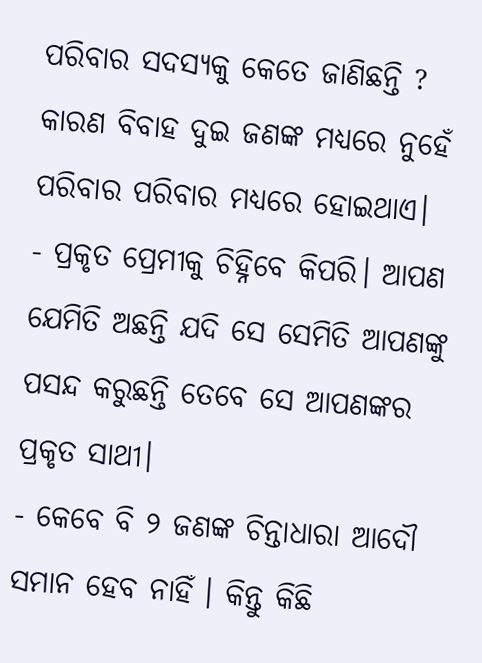ପରିବାର ସଦସ୍ୟକୁ କେତେ ଜାଣିଛନ୍ତି ? କାରଣ ବିବାହ ଦୁଇ ଜଣଙ୍କ ମଧ୍ୟରେ ନୁହେଁ ପରିବାର ପରିବାର ମଧ୍ୟରେ ହୋଇଥାଏ।
- ପ୍ରକୃତ ପ୍ରେମୀକୁ ଚିହ୍ନିବେ କିପରି। ଆପଣ ଯେମିତି ଅଛନ୍ତି ଯଦି ସେ ସେମିତି ଆପଣଙ୍କୁ ପସନ୍ଦ କରୁଛନ୍ତି ତେବେ ସେ ଆପଣଙ୍କର ପ୍ରକୃତ ସାଥୀ।
- କେବେ ବି ୨ ଜଣଙ୍କ ଚିନ୍ତାଧାରା ଆଦୌ ସମାନ ହେବ ନାହିଁ । କିନ୍ତୁ କିଛି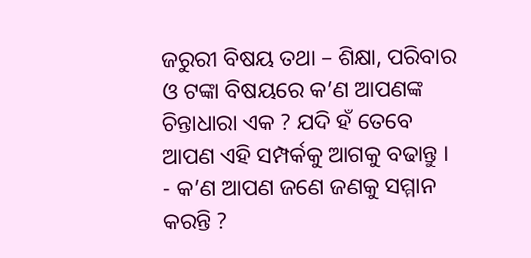ଜରୁରୀ ବିଷୟ ତଥା – ଶିକ୍ଷା, ପରିବାର ଓ ଟଙ୍କା ବିଷୟରେ କ’ଣ ଆପଣଙ୍କ ଚିନ୍ତାଧାରା ଏକ ? ଯଦି ହଁ ତେବେ ଆପଣ ଏହି ସମ୍ପର୍କକୁ ଆଗକୁ ବଢାନ୍ତୁ ।
- କ’ଣ ଆପଣ ଜଣେ ଜଣକୁ ସମ୍ମାନ କରନ୍ତି ?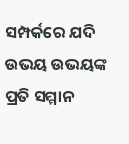ସମ୍ପର୍କରେ ଯଦି ଉଭୟ ଉଭୟଙ୍କ ପ୍ରତି ସମ୍ମାନ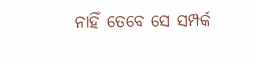ନାହିଁ ତେବେ ସେ ସମ୍ପର୍କ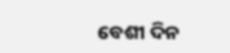ବେଶୀ ଦିନ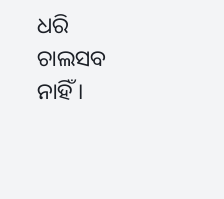ଧରି ଚାଲସବ ନାହିଁ ।